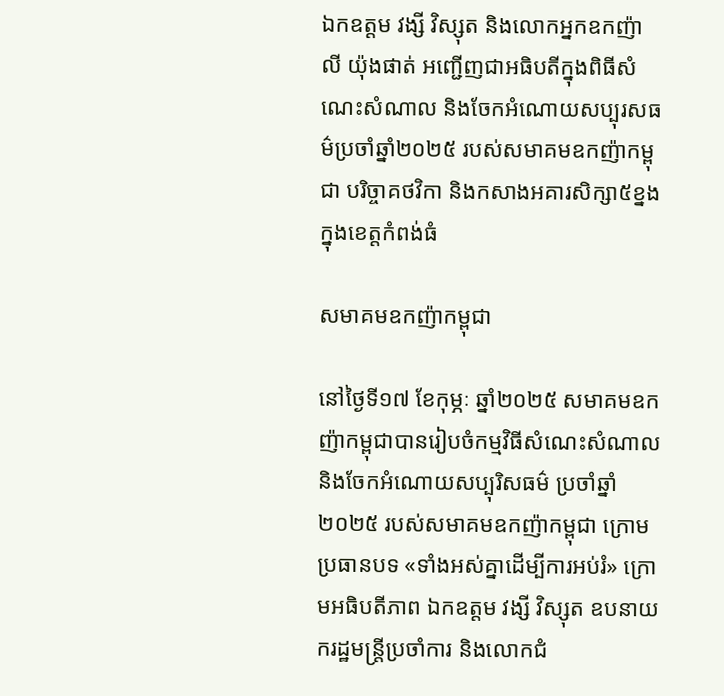ឯកឧត្តម វង្សី វិស្សុត និងលោកអ្នកឧកញ៉ា លី យ៉ុងផាត់ អញ្ជើញជាអធិបតីក្នុងពិធីសំណេះសំណាល និងចែកអំណោយសប្បុរសធម៌ប្រចាំឆ្នាំ២០២៥ របស់សមាគមឧកញ៉ាកម្ពុជា បរិច្ចាគថវិកា និងកសាងអគារសិក្សា៥ខ្នង ក្នុងខេត្តកំពង់ធំ

សមាគមឧកញ៉ាកម្ពុជា

នៅថ្ងៃទី១៧ ខែកុម្ភៈ ឆ្នាំ២០២៥ សមាគមឧកញ៉ាកម្ពុជាបានរៀបចំកម្មវិធីសំណេះសំណាល និងចែកអំណោយសប្បុរិសធម៌ ប្រចាំឆ្នាំ២០២៥ របស់សមាគមឧកញ៉ាកម្ពុជា ក្រោមប្រធានបទ «ទាំងអស់គ្នាដើម្បីការអប់រំ» ក្រោមអធិបតីភាព ឯកឧត្តម វង្សី វិស្សុត ឧបនាយករដ្ឋមន្ត្រីប្រចាំការ និងលោកជំ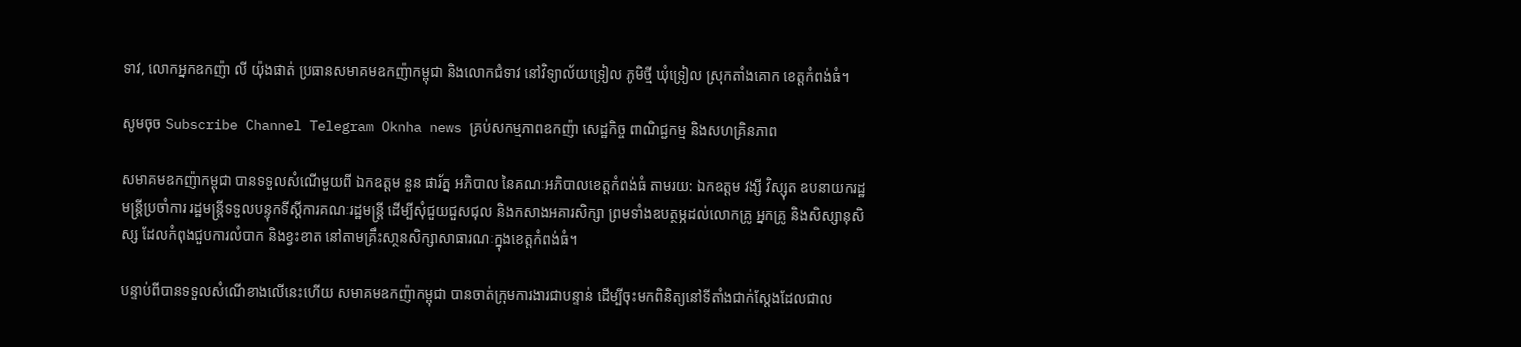ទាវ, លោកអ្នកឧកញ៉ា លី យ៉ុងផាត់ ប្រធានសមាគមឧកញ៉ាកម្ពុជា និងលោកជំទាវ នៅវិទ្យាល័យទ្រៀល ភូមិថ្មី ឃុំទ្រៀល ស្រុកតាំងគោក ខេត្តកំពង់ធំ។

សូមចុច Subscribe Channel Telegram Oknha news គ្រប់សកម្មភាពឧកញ៉ា សេដ្ឋកិច្ច ពាណិជ្ជកម្ម និងសហគ្រិនភាព

សមាគមឧកញ៉ាកម្ពុជា បានទទួលសំណើមួយពី ឯកឧត្តម នួន ផារ័ត្ន អភិបាល នៃគណៈអភិបាលខេត្តកំពង់ធំ តាមរយ: ឯកឧត្តម វង្សី វិស្សុត ឧបនាយករដ្ឋមន្ត្រីប្រចាំការ រដ្ឋមន្ត្រីទទួលបន្ទុកទីស្តីការគណៈរដ្ឋមន្ត្រី ដើម្បីសុំជួយជួសជុល និងកសាងអគារសិក្សា ព្រមទាំងឧបត្ថម្ភដល់លោកគ្រូ អ្នកគ្រូ និងសិស្សានុសិស្ស ដែលកំពុងជួបការលំបាក និងខ្វះខាត នៅតាមគ្រឹះសា្ថនសិក្សាសាធារណៈក្នុងខេត្តកំពង់ធំ។

បន្ទាប់ពីបានទទួលសំណើខាងលើនេះហើយ សមាគមឧកញ៉ាកម្ពុជា បានចាត់ក្រុមការងារជាបន្ទាន់ ដើម្បីចុះមកពិនិត្យនៅទីតាំងជាក់ស្តែងដែលជាល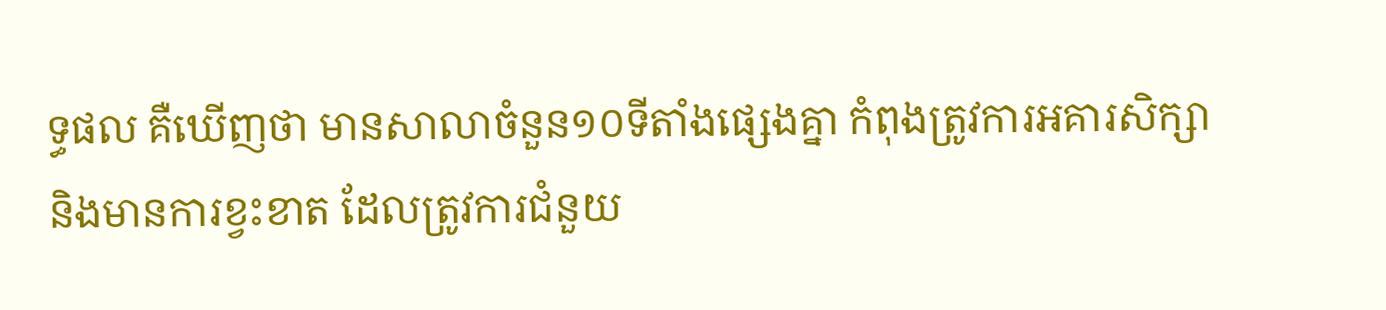ទ្ធផល គឺឃើញថា មានសាលាចំនួន១០ទីតាំងផ្សេងគ្នា កំពុងត្រូវការអគារសិក្សា និងមានការខ្វះខាត ដែលត្រូវការជំនួយ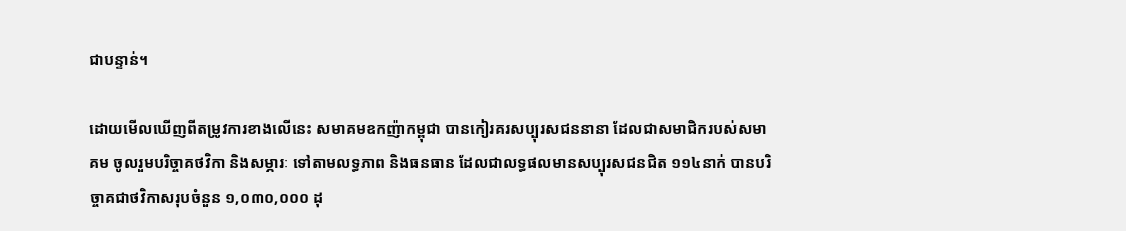ជាបន្ទាន់។

ដោយមើលឃើញពីតម្រូវការខាងលើនេះ សមាគមឧកញ៉ាកម្ពុជា បានកៀរគរសប្បុរសជននានា ដែលជាសមាជិករបស់សមាគម ចូលរួមបរិច្ចាគថវិកា និងសម្ភារៈ ទៅតាមលទ្ធភាព និងធនធាន ដែលជាលទ្ធផលមានសប្បុរសជនជិត ១១៤នាក់ បានបរិច្ចាគជាថវិកាសរុបចំនួន ១,០៣០,០០០ ដុ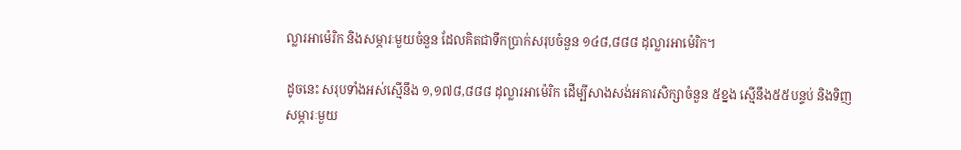ល្លារអាម៉េរិក និងសម្ភារៈមួយចំនួន ដែលគិតជាទឹកប្រាក់សរុបចំនួន ១៤៨,៨៨៨ ដុល្លារអាម៉េរិក។

ដូចនេះ សរុបទាំងអស់ស្មើនឹង ១,១៧៨,៨៨៨ ដុល្លារអាម៉េរិក ដើម្បីសាងសង់អគារសិក្សាចំនួន ៥ខ្នង ស្មើនឹង៥៥បន្ទប់ និងទិញសម្ភារៈមួយ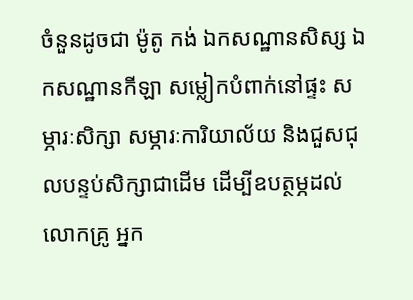ចំនួនដូចជា ម៉ូតូ កង់ ឯកសណ្ឋានសិស្ស ឯកសណ្ឋានកីឡា សម្លៀកបំពាក់នៅផ្ទះ សម្ភារៈសិក្សា សម្ភារៈការិយាល័យ និងជួសជុលបន្ទប់សិក្សាជាដើម ដើម្បីឧបត្ថម្ភដល់លោកគ្រូ អ្នក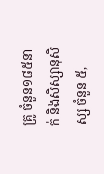គ្រូ ចំនួន១៨៥នាក់ និងសិស្សានុសិស្ស ចំនួន ៥,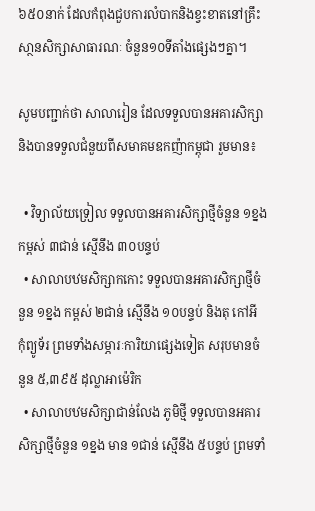៦៥០នាក់ ដែលកំពុងជួបការលំបាកនិងខ្វះខាតនៅគ្រឹះសា្ថនសិក្សាសាធារណៈ ចំនួន១០ទីតាំងផ្សេងៗគ្នា។

សូមបញ្ជាក់ថា សាលារៀន ដែលទទួលបានអគារសិក្សា និងបានទទួលជំនួយពីសមាគមឧកញ៉ាកម្ពុជា រួមមាន៖

  • វិទ្យាល័យទ្រៀល ទទួលបានអគារសិក្សាថ្មីចំនួន ១ខ្នង កម្ពស់ ៣ជាន់ ស្មើនឹង ៣០បន្ទប់
  • សាលាបឋមសិក្សាកកោះ ទទួលបានអគារសិក្សាថ្មីចំនួន ១ខ្នង កម្ពស់ ២ជាន់ ស្មើនឹង ១០បន្ទប់ និងតុ កៅអី កុំព្យូទ័រ ព្រមទាំងសម្ភារៈការិយាផ្សេងទៀត សរុបមានចំនួន ៥,៣៩៥ ដុល្លាអាម៉េរិក
  • សាលាបឋមសិក្សាជាន់លែង ភូមិថ្មី ទទួលបានអគារសិក្សាថ្មីចំនួន ១ខ្នង មាន ១ជាន់ ស្មើនឹង ៥បន្ទប់ ព្រមទាំ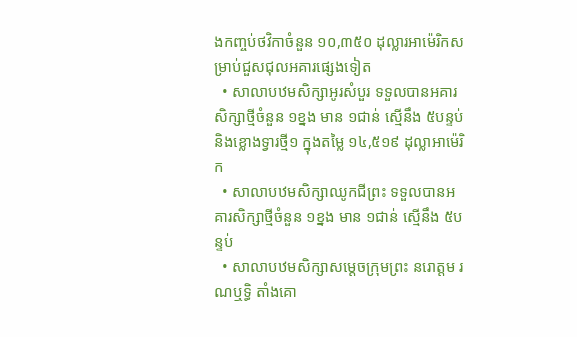ងកញ្ចប់ថវិកាចំនួន ១០,៣៥០ ដុល្លារអាម៉េរិកសម្រាប់ជួសជុលអគារផ្សេងទៀត
  • សាលាបឋមសិក្សាអូរសំបួរ ទទួលបានអគារសិក្សាថ្មីចំនួន ១ខ្នង មាន ១ជាន់ ស្មើនឹង ៥បន្ទប់ និងខ្លោងទ្វារថ្មី១ ក្នុងតម្លៃ ១៤,៥១៩ ដុល្លាអាម៉េរិក
  • សាលាបឋមសិក្សាឈូកជីព្រះ ទទួលបានអគារសិក្សាថ្មីចំនួន ១ខ្នង មាន ១ជាន់ ស្មើនឹង ៥បន្ទប់
  • សាលាបឋមសិក្សាសម្តេចក្រុមព្រះ នរោត្តម រណឬទ្ធិ តាំងគោ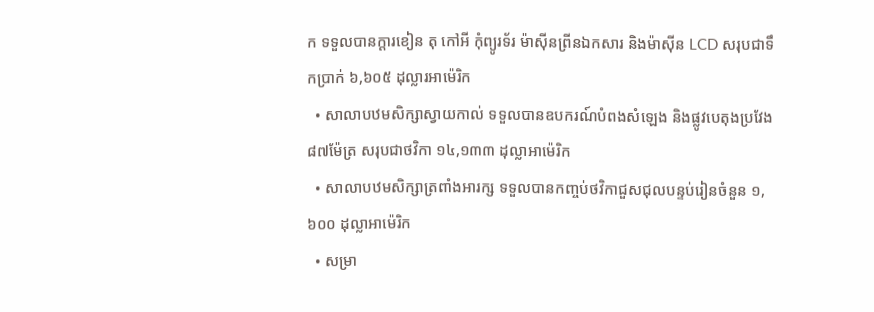ក ទទួលបានក្តារខៀន តុ កៅអី កុំព្យូរទ័រ ម៉ាស៊ីនព្រីនឯកសារ និងម៉ាស៊ីន LCD សរុបជាទឹកប្រាក់ ៦,៦០៥ ដុល្លារអាម៉េរិក
  • សាលាបឋមសិក្សាស្វាយកាល់ ទទួលបានឧបករណ៍បំពងសំឡេង និងផ្លូវបេតុងប្រវែង ៨៧ម៉ែត្រ សរុបជាថវិកា ១៤,១៣៣ ដុល្លាអាម៉េរិក
  • សាលាបឋមសិក្សាត្រពាំងអារក្ស ទទួលបានកញ្ចប់ថវិកាជួសជុលបន្ទប់រៀនចំនួន ១,៦០០ ដុល្លាអាម៉េរិក
  • សម្រា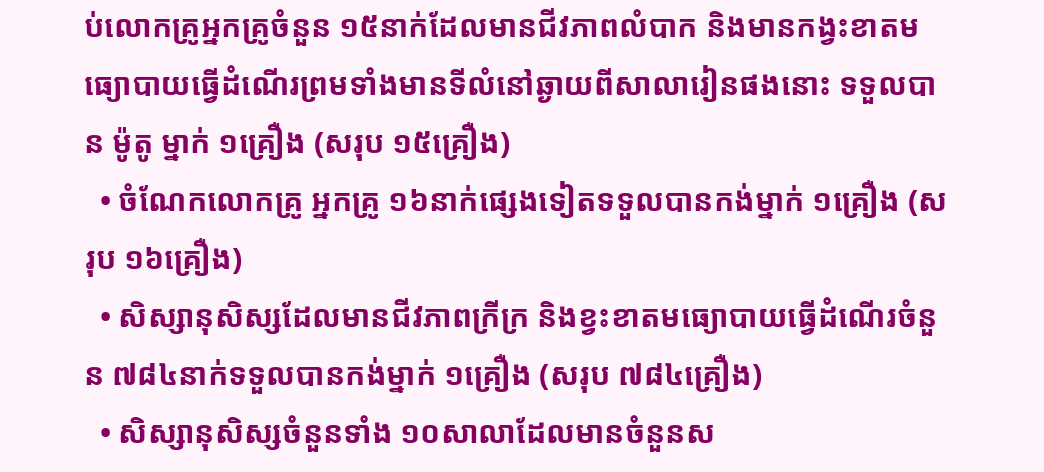ប់លោកគ្រូអ្នកគ្រូចំនួន ១៥នាក់ដែលមានជីវភាពលំបាក និងមានកង្វះខាតមធ្យោបាយធ្វើដំណើរព្រមទាំងមានទីលំនៅឆ្ងាយពីសាលារៀនផងនោះ ទទួលបាន ម៉ូតូ ម្នាក់ ១គ្រឿង (សរុប ១៥គ្រឿង)
  • ចំណែកលោកគ្រូ អ្នកគ្រូ ១៦នាក់ផ្សេងទៀតទទួលបានកង់ម្នាក់ ១គ្រឿង (សរុប ១៦គ្រឿង)
  • សិស្សានុសិស្សដែលមានជីវភាពក្រីក្រ និងខ្វះខាតមធ្យោបាយធ្វើដំណើរចំនួន ៧៨៤នាក់ទទួលបានកង់ម្នាក់ ១គ្រឿង (សរុប ៧៨៤គ្រឿង)
  • សិស្សានុសិស្សចំនួនទាំង ១០សាលាដែលមានចំនួនស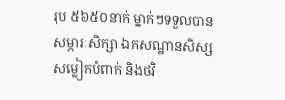រុប ៥៦៥០នាក់ ម្នាក់ៗទទួលបាន សម្ភារៈសិក្សា ឯកសណ្ឋានសិស្ស សម្លៀកបំពាក់ និងថវិ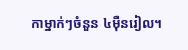កាម្នាក់ៗចំនួន ៤ម៉ឺនរៀល។